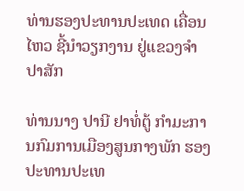ທ່ານຮອງປະທານປະເທດ ເຄື່ອນໄຫວ ຊີ້ນຳວຽກງານ ຢູ່ແຂວງຈຳປາສັກ

ທ່ານນາງ ປານີ ຢາທໍ່ຕູ້ ກຳມະການກົມການເມືອງສູນກາງພັກ ຮອງປະທານປະເທ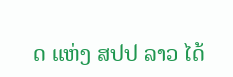ດ ແຫ່ງ ສປປ ລາວ ໄດ້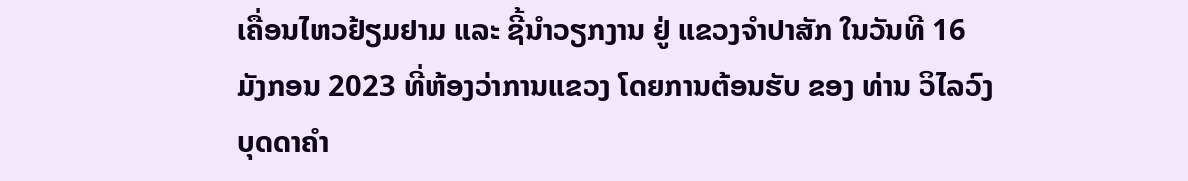ເຄື່ອນໄຫວຢ້ຽມຢາມ ແລະ ຊີ້ນຳວຽກງານ ຢູ່ ແຂວງຈຳປາສັກ ໃນວັນທີ 16 ມັງກອນ 2023 ທີ່ຫ້ອງວ່າການແຂວງ ໂດຍການຕ້ອນຮັບ ຂອງ ທ່ານ ວິໄລວົງ ບຸດດາຄຳ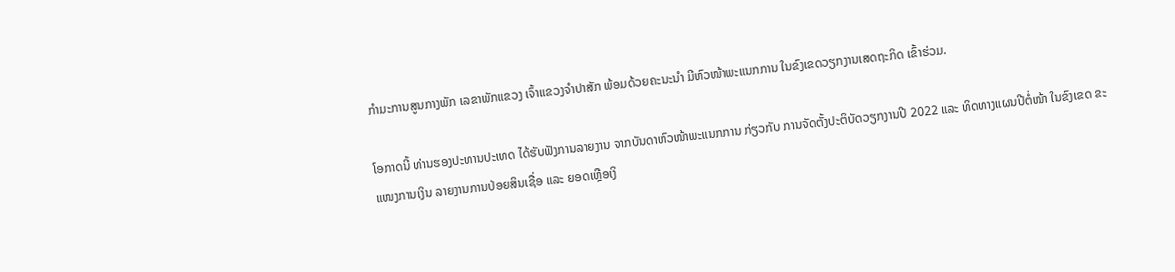ກຳມະການສູນກາງພັກ ເລຂາພັກແຂວງ ເຈົ້າແຂວງຈຳປາສັກ ພ້ອມດ້ວຍຄະນະນຳ ມີຫົວໜ້າພະແນກການ ໃນຂົງເຂດວຽກງານເສດຖະກິດ ເຂົ້າຮ່ວມ.

ໂອກາດນີ້ ທ່ານຮອງປະທານປະເທດ ໄດ້ຮັບຟັງການລາຍງານ ຈາກບັນດາຫົວໜ້າພະແນກການ ກ່ຽວກັບ ການຈັດຕັ້ງປະຕິບັດວຽກງານປີ 2022 ແລະ ທິດທາງແຜນປີຕໍ່ໜ້າ ໃນຂົງເຂດ ຂະແໜງການເງິນ ລາຍງານການປ່ອຍສິນເຊື່ອ ແລະ ຍອດເຫຼືອເງິ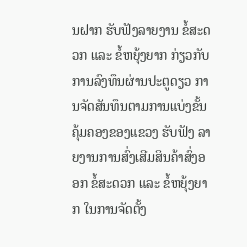ນຝາກ ຮັບຟັງລາຍງານ ຂໍ້ສະດວກ ແລະ ຂໍ້ຫຍຸ້ງຍາກ ກ່ຽວກັບການລົງທຶນຜ່ານປະຕູດຽວ ການຈັດສັນທຶນຕາມການແບ່ງຂັ້ນຄຸ້ມຄອງຂອງແຂວງ ຮັບຟັງ ລາຍງານການສົ່ງເສີມສິນຄ້າສົ່ງອອກ ຂໍ້ສະດວກ ແລະ ຂໍ້ຫຍຸ້ງຍາກ ໃນການຈັດຕັ້ງ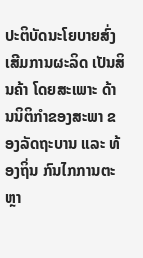ປະຕິບັດນະໂຍບາຍສົ່ງເສີມການຜະລິດ ເປັນສິນຄ້າ ໂດຍສະເພາະ ດ້ານນິຕິກຳຂອງສະພາ ຂອງລັດຖະບານ ແລະ ທ້ອງຖິ່ນ ກົນໄກການຕະຫຼາ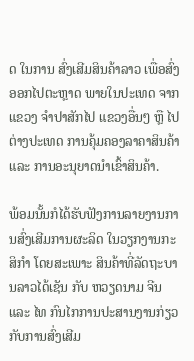ດ ໃນການ ສົ່ງເສີມສິນຄ້າລາວ ເພື່ອສົ່ງອອກໄປຕະຫຼາດ ພາຍໃນປະເທດ ຈາກ ແຂວງ ຈຳປາສັກໄປ ແຂວງອື່ນໆ ຫຼື ໄປຕ່າງປະເທດ ການຄຸ້ມຄອງລາຄາສິນຄ້າ ແລະ ການອະນຸຍາດນຳເຂົ້າສິນຄ້າ.

ພ້ອມນັ້ນກໍໄດ້ຮັບຟັງການລາຍງານການສົ່ງເສີມການຜະລິດ ໃນວຽກງານກະສິກຳ ໂດຍສະເພາະ ສິນຄ້າທີ່ລັດຖະບານລາວໄດ້ເຊັນ ກັບ ຫວຽດນາມ ຈີນ ແລະ ໄທ ກົນໄກການປະສານງານກ່ຽວກັບການສົ່ງເສີມ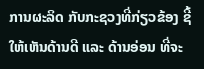ການຜະລິດ ກັບກະຊວງທີ່ກ່ຽວຂ້ອງ ຊີ້ ໃຫ້ເຫັນດ້ານດີ ແລະ ດ້ານອ່ອນ ທີ່ຈະ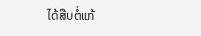ໄດ້ສືບຕໍ່ແກ້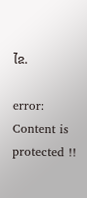ໄຂ.

error: Content is protected !!